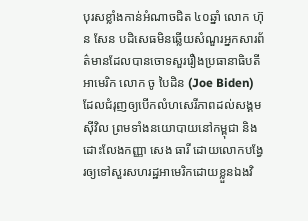បុរសខ្លាំងកាន់អំណាចជិត ៤០ឆ្នាំ លោក ហ៊ុន សែន បដិសេធមិនឆ្លើយសំណួរអ្នកសារព័ត៌មានដែលបានចោទសួររឿងប្រធានាធិបតីអាមេរិក លោក ចូ បៃដិន (Joe Biden) ដែលជំរុញឲ្យបើកលំហសេរីភាពដល់សង្គមស៊ីវិល ព្រមទាំងនយោបាយនៅកម្ពុជា និងដោះលែងកញ្ញា សេង ធារី ដោយលោកបង្វែរឲ្យទៅសួរសហរដ្ឋអាមេរិកដោយខ្លួនឯងវិ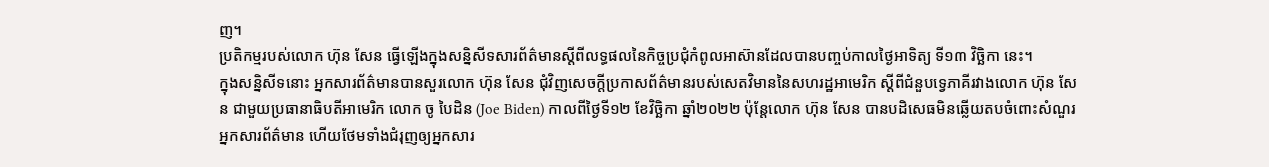ញ។
ប្រតិកម្មរបស់លោក ហ៊ុន សែន ធ្វើឡើងក្នុងសន្និសីទសារព័ត៌មានស្ដីពីលទ្ធផលនៃកិច្ចប្រជុំកំពូលអាស៊ានដែលបានបញ្ចប់កាលថ្ងៃអាទិត្យ ទី១៣ វិច្ឆិកា នេះ។
ក្នុងសន្និសីទនោះ អ្នកសារព័ត៌មានបានសួរលោក ហ៊ុន សែន ជុំវិញសេចក្តីប្រកាសព័ត៌មានរបស់សេតវិមាននៃសហរដ្ឋអាមេរិក ស្ដីពីជំនួបទ្វេភាគីរវាងលោក ហ៊ុន សែន ជាមួយប្រធានាធិបតីអាមេរិក លោក ចូ បៃដិន (Joe Biden) កាលពីថ្ងៃទី១២ ខែវិច្ឆិកា ឆ្នាំ២០២២ ប៉ុន្តែលោក ហ៊ុន សែន បានបដិសេធមិនឆ្លើយតបចំពោះសំណួរអ្នកសារព័ត៌មាន ហើយថែមទាំងជំរុញឲ្យអ្នកសារ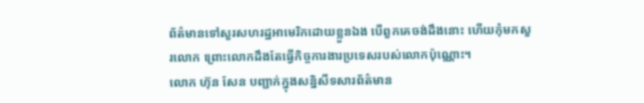ព័ត៌មានទៅសួរសហរដ្ឋអាមេរិកដោយខ្លួនឯង បើពួកគេចង់ដឹងនោះ ហើយកុំមកសួរលោក ព្រោះលោកដឹងតែធ្វើកិច្ចការងារប្រទេសរបស់លោកប៉ុណ្ណោះ។
លោក ហ៊ុន សែន បញ្ជាក់ក្នុងសន្និសីទសារព័ត៌មាន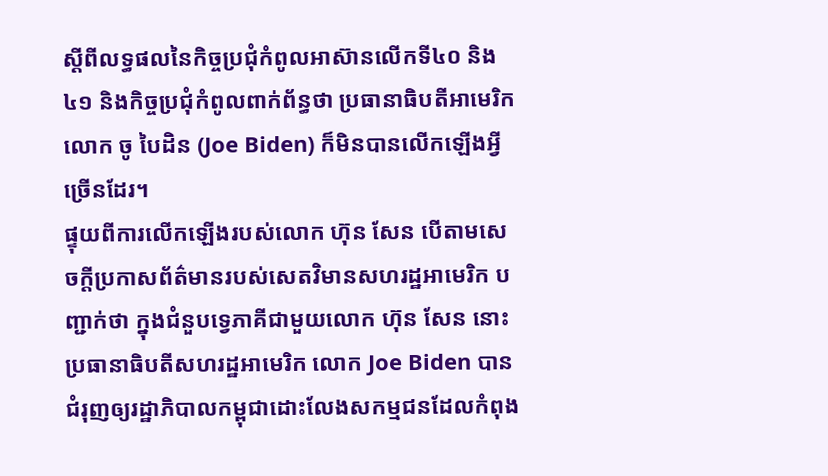ស្ដីពីលទ្ធផលនៃកិច្ចប្រជុំកំពូលអាស៊ានលើកទី៤០ និង៤១ និងកិច្ចប្រជុំកំពូលពាក់ព័ន្ធថា ប្រធានាធិបតីអាមេរិក លោក ចូ បៃដិន (Joe Biden) ក៏មិនបានលើកឡើងអ្វីច្រើនដែរ។
ផ្ទុយពីការលើកឡើងរបស់លោក ហ៊ុន សែន បើតាមសេចក្តីប្រកាសព័ត៌មានរបស់សេតវិមានសហរដ្ឋអាមេរិក បញ្ជាក់ថា ក្នុងជំនួបទ្វេភាគីជាមួយលោក ហ៊ុន សែន នោះ ប្រធានាធិបតីសហរដ្ឋអាមេរិក លោក Joe Biden បានជំរុញឲ្យរដ្ឋាភិបាលកម្ពុជាដោះលែងសកម្មជនដែលកំពុង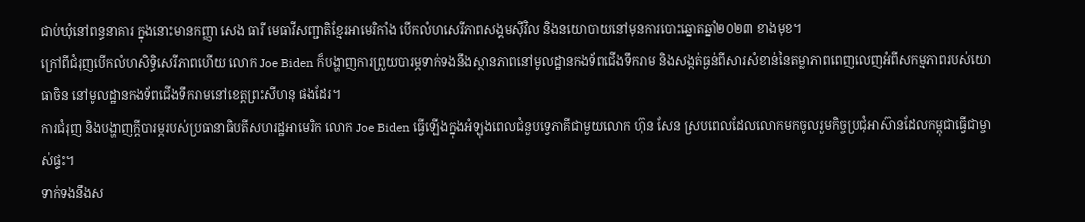ជាប់ឃុំនៅពន្ធនាគារ ក្នុងនោះមានកញ្ញា សេង ធារី មេធាវីសញ្ជាតិខ្មែរអាមេរិកាំង បើកលំហសេរីភាពសង្គមស៊ីវិល និងនយោបាយនៅមុនការបោះឆ្នោតឆ្នាំ២០២៣ ខាងមុខ។
ក្រៅពីជំរុញបើកលំហសិទ្ធិសេរីភាពហើយ លោក Joe Biden ក៏បង្ហាញការព្រួយបារម្ភទាក់ទងនឹងស្ថានភាពនៅមូលដ្ឋានកងទ័ពជើងទឹករាម និងសង្កត់ធ្ងន់ពីសារសំខាន់នៃតម្លាភាពពេញលេញអំពីសកម្មភាពរបស់យោធាចិន នៅមូលដ្ឋានកងទ័ពជើងទឹករាមនៅខេត្តព្រះសីហនុ ផងដែរ។
ការជំរុញ និងបង្ហាញក្ដីបារម្ភរបស់ប្រធានាធិបតីសហរដ្ឋអាមេរិក លោក Joe Biden ធ្វើឡើងក្នុងអំឡុងពេលជំនួបទ្វេភាគីជាមួយលោក ហ៊ុន សែន ស្របពេលដែលលោកមកចូលរួមកិច្ចប្រជុំអាស៊ានដែលកម្ពុជាធ្វើជាម្ចាស់ផ្ទះ។
ទាក់ទងនឹងស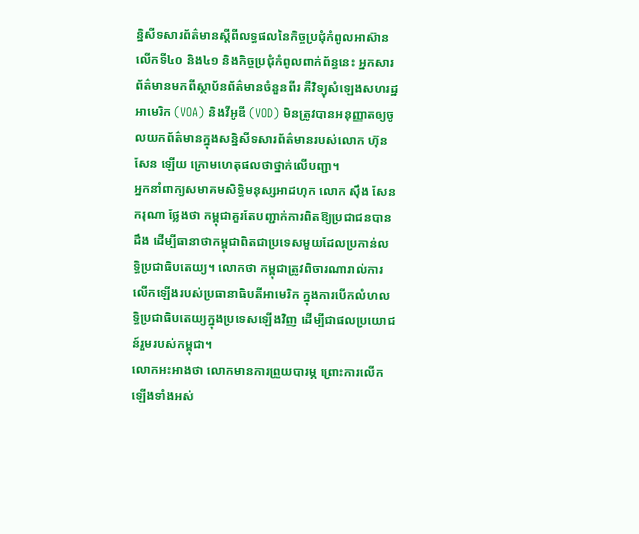ន្និសីទសារព័ត៌មានស្ដីពីលទ្ធផលនៃកិច្ចប្រជុំកំពូលអាស៊ានលើកទី៤០ និង៤១ និងកិច្ចប្រជុំកំពូលពាក់ព័ន្ធនេះ អ្នកសារព័ត៌មានមកពីស្ថាប័នព័ត៌មានចំនួនពីរ គឺវិទ្យុសំឡេងសហរដ្ឋអាមេរិក (VOA) និងវីអូឌី (VOD) មិនត្រូវបានអនុញ្ញាតឲ្យចូលយកព័ត៌មានក្នុងសន្និសីទសារព័ត៌មានរបស់លោក ហ៊ុន សែន ឡើយ ក្រោមហេតុផលថាថ្នាក់លើបញ្ជា។
អ្នកនាំពាក្យសមាគមសិទ្ធិមនុស្សអាដហុក លោក ស៊ឹង សែនករុណា ថ្លែងថា កម្ពុជាគួរតែបញ្ជាក់ការពិតឱ្យប្រជាជនបានដឹង ដើម្បីធានាថាកម្ពុជាពិតជាប្រទេសមួយដែលប្រកាន់លទ្ធិប្រជាធិបតេយ្យ។ លោកថា កម្ពុជាត្រូវពិចារណារាល់ការលើកឡើងរបស់ប្រធានាធិបតីអាមេរិក ក្នុងការបើកលំហលទ្ធិប្រជាធិបតេយ្យក្នុងប្រទេសឡើងវិញ ដើម្បីជាផលប្រយោជន៍រួមរបស់កម្ពុជា។
លោកអះអាងថា លោកមានការព្រួយបារម្ភ ព្រោះការលើកឡើងទាំងអស់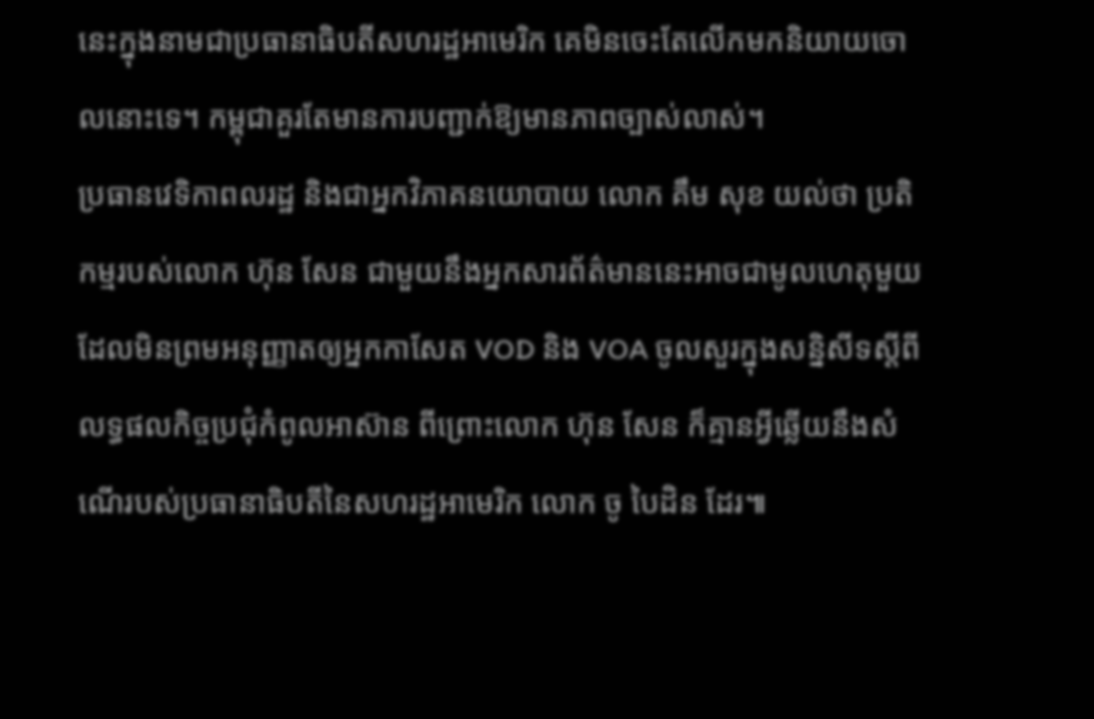នេះក្នុងនាមជាប្រធានាធិបតីសហរដ្ឋអាមេរិក គេមិនចេះតែលើកមកនិយាយចោលនោះទេ។ កម្ពុជាគួរតែមានការបញ្ជាក់ឱ្យមានភាពច្បាស់លាស់។
ប្រធានវេទិកាពលរដ្ឋ និងជាអ្នកវិភាគនយោបាយ លោក គឹម សុខ យល់ថា ប្រតិកម្មរបស់លោក ហ៊ុន សែន ជាមួយនឹងអ្នកសារព័ត៌មាននេះអាចជាមូលហេតុមួយដែលមិនព្រមអនុញ្ញាតឲ្យអ្នកកាសែត VOD និង VOA ចូលសួរក្នុងសន្និសីទស្ដីពីលទ្ធផលកិច្ចប្រជុំកំពូលអាស៊ាន ពីព្រោះលោក ហ៊ុន សែន ក៏គ្មានអ្វីឆ្លើយនឹងសំណើរបស់ប្រធានាធិបតីនៃសហរដ្ឋអាមេរិក លោក ចូ បៃដិន ដែរ៕